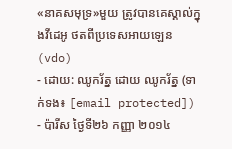«នាគសមុទ្រ»មួយ ត្រូវបានគេស្គាល់ក្នុងវីដេអូ ថតពីប្រទេសអាយឡេន (vdo)
- ដោយ: ឈូករ័ត្ន ដោយ ឈូករ័ត្ន (ទាក់ទង៖ [email protected]) - ប៉ារីស ថ្ងៃទី២៦ កញ្ញា ២០១៤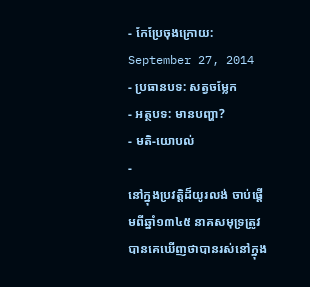- កែប្រែចុងក្រោយ: September 27, 2014
- ប្រធានបទ: សត្វចម្លែក
- អត្ថបទ: មានបញ្ហា?
- មតិ-យោបល់
-
នៅក្នុងប្រវត្តិដ៏យូរលង់ ចាប់ផ្តើមពីឆ្នាំ១៣៤៥ នាគសមុទ្រត្រូវបានគេឃើញថាបានរស់នៅក្នុង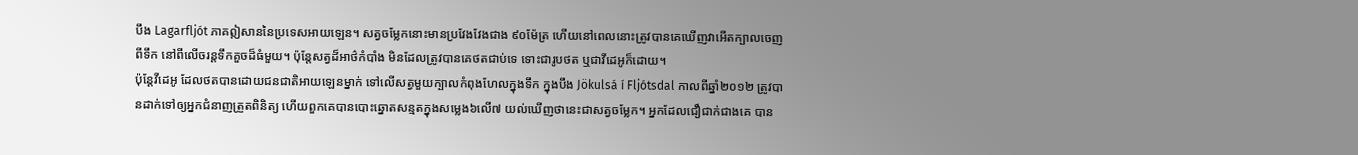បឹង Lagarfljót ភាគឦសាននៃប្រទេសអាយឡេន។ សត្វចម្លែកនោះមានប្រវែងវែងជាង ៩០ម៉ែត្រ ហើយនៅពេលនោះត្រូវបានគេឃើញវាអើតក្បាលចេញពីទឹក នៅពីលើចរន្ដទឹកគួចដ៏ធំមួយ។ ប៉ុន្តែសត្វដ៏អាថ៌កំបាំង មិនដែលត្រូវបានគេថតជាប់ទេ ទោះជារូបថត ឬជាវីដេអូក៏ដោយ។
ប៉ុន្តែវីដេអូ ដែលថតបានដោយជនជាតិអាយឡេនម្នាក់ ទៅលើសត្វមួយក្បាលកំពុងហែលក្នុងទឹក ក្នុងបឹង Jökulsá í Fljótsdal កាលពីឆ្នាំ២០១២ ត្រូវបានដាក់ទៅឲ្យអ្នកជំនាញត្រួតពិនិត្យ ហើយពួកគេបានបោះឆ្នោតសន្មតក្នុងសម្លេង៦លើ៧ យល់ឃើញថានេះជាសត្វចម្លែក។ អ្នកដែលជឿជាក់ជាងគេ បាន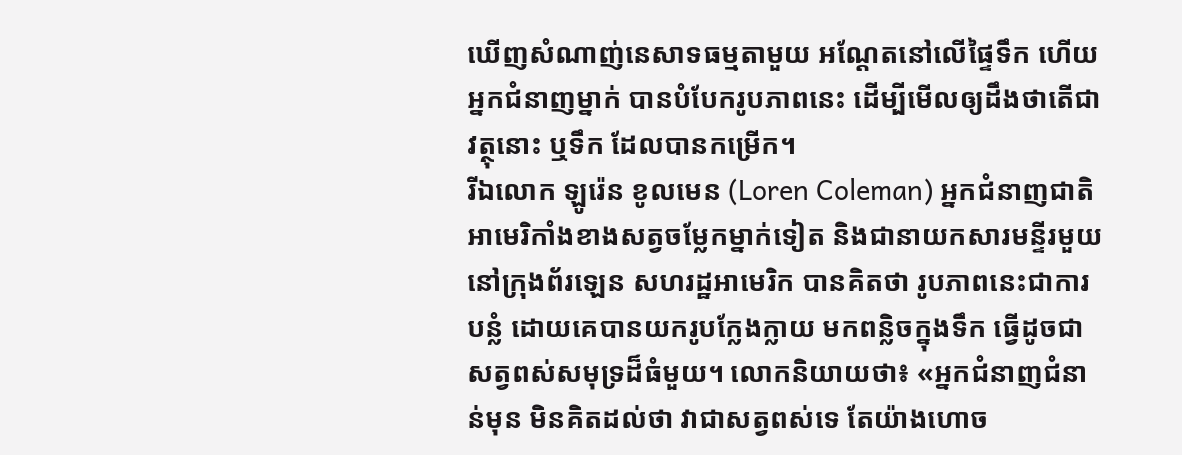ឃើញសំណាញ់នេសាទធម្មតាមួយ អណ្ដែតនៅលើផ្ទៃទឹក ហើយអ្នកជំនាញម្នាក់ បានបំបែករូបភាពនេះ ដើម្បីមើលឲ្យដឹងថាតើជាវត្ថុនោះ ឬទឹក ដែលបានកម្រើក។
រីឯលោក ឡូរ៉េន ខូលមេន (Loren Coleman) អ្នកជំនាញជាតិអាមេរិកាំងខាងសត្វចម្លែកម្នាក់ទៀត និងជានាយកសារមន្ទីរមួយ នៅក្រុងព័រឡេន សហរដ្ឋអាមេរិក បានគិតថា រូបភាពនេះជាការបន្លំ ដោយគេបានយករូបក្លែងក្លាយ មកពន្លិចក្នុងទឹក ធ្វើដូចជាសត្វពស់សមុទ្រដ៏ធំមួយ។ លោកនិយាយថា៖ «អ្នកជំនាញជំនាន់មុន មិនគិតដល់ថា វាជាសត្វពស់ទេ តែយ៉ាងហោច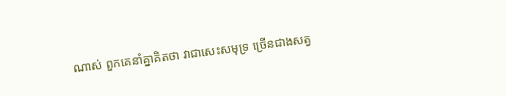ណាស់ ពួកគេនាំគ្នាគិតថា វាជាសេះសមុទ្រ ច្រើនជាងសត្វ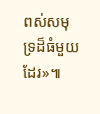ពស់សមុទ្រដ៏ធំមួយដែរ»៕